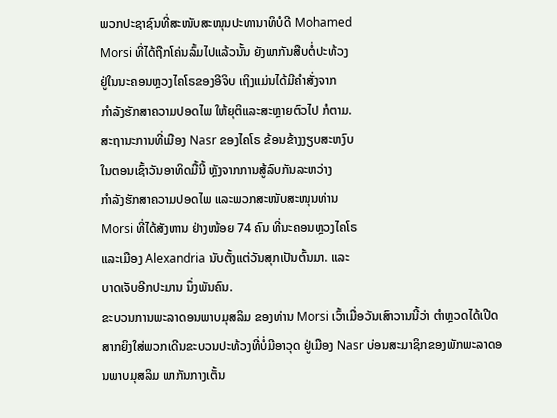ພວກປະຊາຊົນທີ່ສະໜັບສະໜຸນປະທານາທິບໍດີ Mohamed
Morsi ທີ່ໄດ້ຖືກໂຄ່ນລົ້ມໄປແລ້ວນັ້ນ ຍັງພາກັນສືບຕໍ່ປະທ້ວງ
ຢູ່ໃນນະຄອນຫຼວງໄຄໂຣຂອງອີຈິບ ເຖິງແມ່ນໄດ້ມີຄໍາສັ່ງຈາກ
ກໍາລັງຮັກສາຄວາມປອດໄພ ໃຫ້ຍຸຕິແລະສະຫຼາຍຕົວໄປ ກໍຕາມ.
ສະຖານະການທີ່ເມືອງ Nasr ຂອງໄຄໂຣ ຂ້ອນຂ້າງງຽບສະຫງົບ
ໃນຕອນເຊົ້າວັນອາທິດມື້ນີ້ ຫຼັງຈາກການສູ້ລົບກັນລະຫວ່າງ
ກໍາລັງຮັກສາຄວາມປອດໄພ ແລະພວກສະໜັບສະໜຸນທ່ານ
Morsi ທີ່ໄດ້ສັງຫານ ຢ່າງໜ້ອຍ 74 ຄົນ ທີ່ນະຄອນຫຼວງໄຄໂຣ
ແລະເມືອງ Alexandria ນັບຕັ້ງແຕ່ວັນສຸກເປັນຕົ້ນມາ. ແລະ
ບາດເຈັບອີກປະມານ ນຶ່ງພັນຄົນ.
ຂະບວນການພະລາດອນພາບມຸສລິມ ຂອງທ່ານ Morsi ເວົ້າເມື່ອວັນເສົາວານນີ້ວ່າ ຕໍາຫຼວດໄດ້ເປີດສາກຍິງໃສ່ພວກເດີນຂະບວນປະທ້ວງທີ່ບໍ່ມີອາວຸດ ຢູ່ເມືອງ Nasr ບ່ອນສະມາຊິກຂອງພັກພະລາດອນພາບມຸສລິມ ພາກັນກາງເຕັ້ນ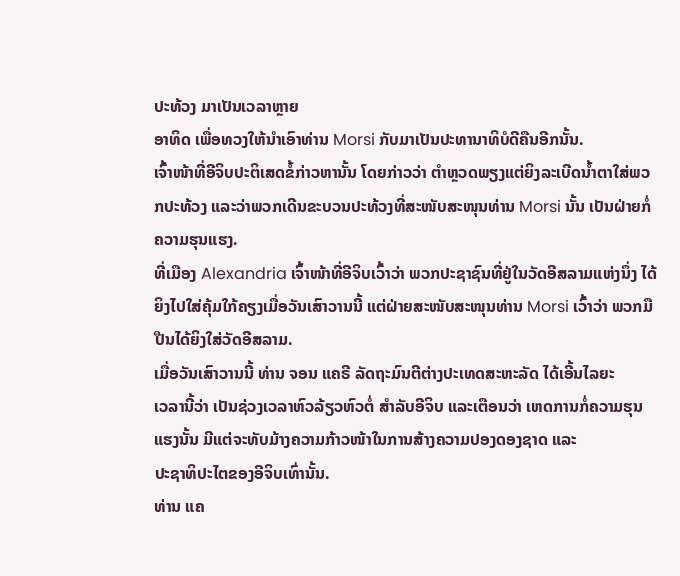ປະທ້ວງ ມາເປັນເວລາຫຼາຍ
ອາທິດ ເພື່ອທວງໃຫ້ນໍາເອົາທ່ານ Morsi ກັບມາເປັນປະທານາທິບໍດີຄືນອີກນັ້ນ.
ເຈົ້າໜ້າທີ່ອີຈິບປະຕິເສດຂໍ້ກ່າວຫານັ້ນ ໂດຍກ່າວວ່າ ຕໍາຫຼວດພຽງແຕ່ຍິງລະເບີດນໍ້າຕາໃສ່ພວກປະທ້ວງ ແລະວ່າພວກເດີນຂະບວນປະທ້ວງທີ່ສະໜັບສະໜຸນທ່ານ Morsi ນັ້ນ ເປັນຝ່າຍກໍ່ຄວາມຮຸນແຮງ.
ທີ່ເມືອງ Alexandria ເຈົ້າໜ້າທີ່ອີຈິບເວົ້າວ່າ ພວກປະຊາຊົນທີ່ຢູ່ໃນວັດອີສລາມແຫ່ງນຶ່ງ ໄດ້ຍິງໄປໃສ່ຄຸ້ມໃກ້ຄຽງເມື່ອວັນເສົາວານນີ້ ແຕ່ຝ່າຍສະໜັບສະໜຸນທ່ານ Morsi ເວົ້າວ່າ ພວກມືປືນໄດ້ຍິງໃສ່ວັດອີສລາມ.
ເມື່ອວັນເສົາວານນີ້ ທ່ານ ຈອນ ແຄຣີ ລັດຖະມົນຕີຕ່າງປະເທດສະຫະລັດ ໄດ້ເອີ້ນໄລຍະ
ເວລານີ້ວ່າ ເປັນຊ່ວງເວລາຫົວລ້ຽວຫົວຕໍ່ ສໍາລັບອີຈິບ ແລະເຕືອນວ່າ ເຫດການກໍ່ຄວາມຮຸນແຮງນັ້ນ ມີແຕ່ຈະທັບມ້າງຄວາມກ້າວໜ້າໃນການສ້າງຄວາມປອງດອງຊາດ ແລະ
ປະຊາທິປະໄຕຂອງອີຈິບເທົ່ານັ້ນ.
ທ່ານ ແຄ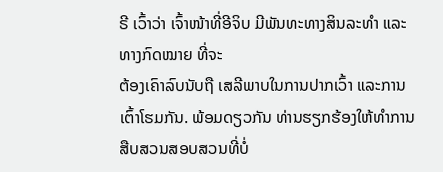ຣີ ເວົ້າວ່າ ເຈົ້າໜ້າທີ່ອີຈິບ ມີພັນທະທາງສິນລະທໍາ ແລະທາງກົດໝາຍ ທີ່ຈະ
ຕ້ອງເຄົາລົບນັບຖື ເສລີພາບໃນການປາກເວົ້າ ແລະການເຕົ້າໂຮມກັນ. ພ້ອມດຽວກັນ ທ່ານຮຽກຮ້ອງໃຫ້ທໍາການສືບສວນສອບສວນທີ່ບໍ່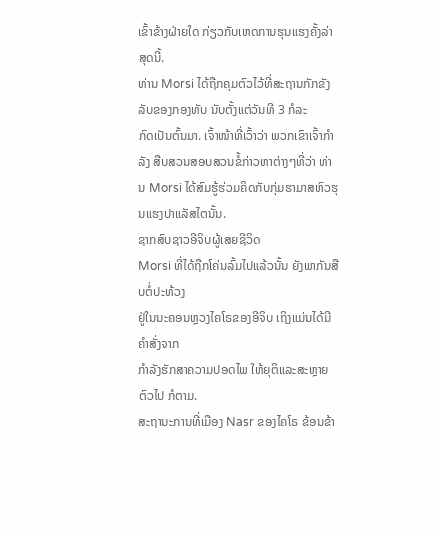ເຂົ້າຂ້າງຝ່າຍໃດ ກ່ຽວກັບເຫດການຮຸນແຮງຄັ້ງລ່າສຸດນີ້.
ທ່ານ Morsi ໄດ້ຖືກຄຸມຕົວໄວ້ທີ່ສະຖານກັກຂັງລັບຂອງກອງທັບ ນັບຕັ້ງແຕ່ວັນທີ 3 ກໍລະ
ກົດເປັນຕົ້ນມາ. ເຈົ້າໜ້າທີ່ເວົ້າວ່າ ພວກເຂົາເຈົ້າກໍາລັງ ສືບສວນສອບສວນຂໍ້ກ່າວຫາຕ່າງໆທີ່ວ່າ ທ່ານ Morsi ໄດ້ສົມຮູ້ຮ່ວມຄິດກັບກຸ່ມຮາມາສຫົວຮຸນແຮງປາແລັສໄຕນັ້ນ.
ຊາກສົບຊາວອີຈິບຜູ້ເສຍຊີວິດ
Morsi ທີ່ໄດ້ຖືກໂຄ່ນລົ້ມໄປແລ້ວນັ້ນ ຍັງພາກັນສືບຕໍ່ປະທ້ວງ
ຢູ່ໃນນະຄອນຫຼວງໄຄໂຣຂອງອີຈິບ ເຖິງແມ່ນໄດ້ມີຄໍາສັ່ງຈາກ
ກໍາລັງຮັກສາຄວາມປອດໄພ ໃຫ້ຍຸຕິແລະສະຫຼາຍຕົວໄປ ກໍຕາມ.
ສະຖານະການທີ່ເມືອງ Nasr ຂອງໄຄໂຣ ຂ້ອນຂ້າ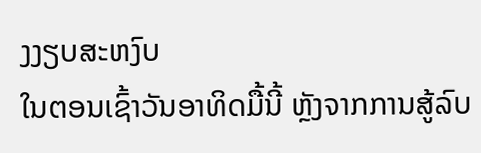ງງຽບສະຫງົບ
ໃນຕອນເຊົ້າວັນອາທິດມື້ນີ້ ຫຼັງຈາກການສູ້ລົບ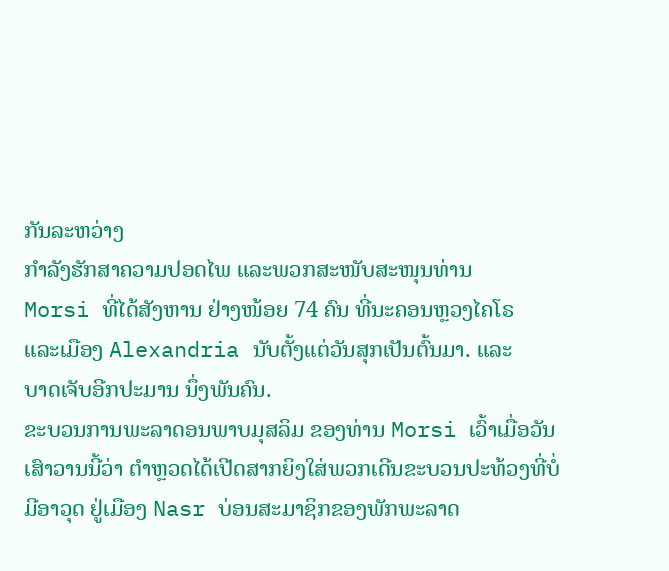ກັນລະຫວ່າງ
ກໍາລັງຮັກສາຄວາມປອດໄພ ແລະພວກສະໜັບສະໜຸນທ່ານ
Morsi ທີ່ໄດ້ສັງຫານ ຢ່າງໜ້ອຍ 74 ຄົນ ທີ່ນະຄອນຫຼວງໄຄໂຣ
ແລະເມືອງ Alexandria ນັບຕັ້ງແຕ່ວັນສຸກເປັນຕົ້ນມາ. ແລະ
ບາດເຈັບອີກປະມານ ນຶ່ງພັນຄົນ.
ຂະບວນການພະລາດອນພາບມຸສລິມ ຂອງທ່ານ Morsi ເວົ້າເມື່ອວັນເສົາວານນີ້ວ່າ ຕໍາຫຼວດໄດ້ເປີດສາກຍິງໃສ່ພວກເດີນຂະບວນປະທ້ວງທີ່ບໍ່ມີອາວຸດ ຢູ່ເມືອງ Nasr ບ່ອນສະມາຊິກຂອງພັກພະລາດ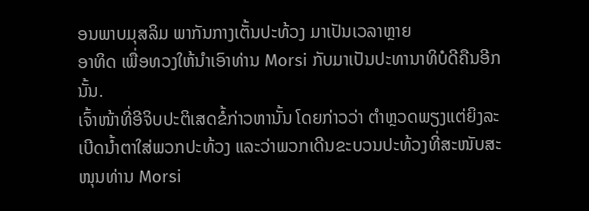ອນພາບມຸສລິມ ພາກັນກາງເຕັ້ນປະທ້ວງ ມາເປັນເວລາຫຼາຍ
ອາທິດ ເພື່ອທວງໃຫ້ນໍາເອົາທ່ານ Morsi ກັບມາເປັນປະທານາທິບໍດີຄືນອີກນັ້ນ.
ເຈົ້າໜ້າທີ່ອີຈິບປະຕິເສດຂໍ້ກ່າວຫານັ້ນ ໂດຍກ່າວວ່າ ຕໍາຫຼວດພຽງແຕ່ຍິງລະເບີດນໍ້າຕາໃສ່ພວກປະທ້ວງ ແລະວ່າພວກເດີນຂະບວນປະທ້ວງທີ່ສະໜັບສະໜຸນທ່ານ Morsi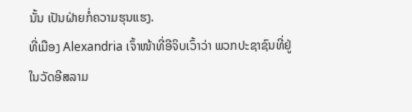ນັ້ນ ເປັນຝ່າຍກໍ່ຄວາມຮຸນແຮງ.
ທີ່ເມືອງ Alexandria ເຈົ້າໜ້າທີ່ອີຈິບເວົ້າວ່າ ພວກປະຊາຊົນທີ່ຢູ່ໃນວັດອີສລາມ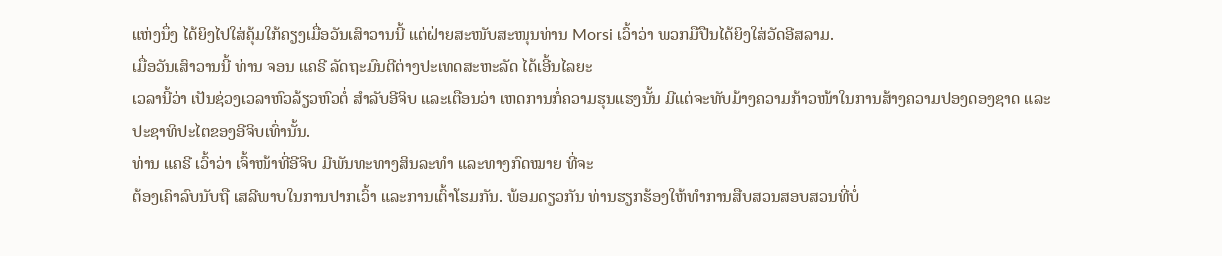ແຫ່ງນຶ່ງ ໄດ້ຍິງໄປໃສ່ຄຸ້ມໃກ້ຄຽງເມື່ອວັນເສົາວານນີ້ ແຕ່ຝ່າຍສະໜັບສະໜຸນທ່ານ Morsi ເວົ້າວ່າ ພວກມືປືນໄດ້ຍິງໃສ່ວັດອີສລາມ.
ເມື່ອວັນເສົາວານນີ້ ທ່ານ ຈອນ ແຄຣີ ລັດຖະມົນຕີຕ່າງປະເທດສະຫະລັດ ໄດ້ເອີ້ນໄລຍະ
ເວລານີ້ວ່າ ເປັນຊ່ວງເວລາຫົວລ້ຽວຫົວຕໍ່ ສໍາລັບອີຈິບ ແລະເຕືອນວ່າ ເຫດການກໍ່ຄວາມຮຸນແຮງນັ້ນ ມີແຕ່ຈະທັບມ້າງຄວາມກ້າວໜ້າໃນການສ້າງຄວາມປອງດອງຊາດ ແລະ
ປະຊາທິປະໄຕຂອງອີຈິບເທົ່ານັ້ນ.
ທ່ານ ແຄຣີ ເວົ້າວ່າ ເຈົ້າໜ້າທີ່ອີຈິບ ມີພັນທະທາງສິນລະທໍາ ແລະທາງກົດໝາຍ ທີ່ຈະ
ຕ້ອງເຄົາລົບນັບຖື ເສລີພາບໃນການປາກເວົ້າ ແລະການເຕົ້າໂຮມກັນ. ພ້ອມດຽວກັນ ທ່ານຮຽກຮ້ອງໃຫ້ທໍາການສືບສວນສອບສວນທີ່ບໍ່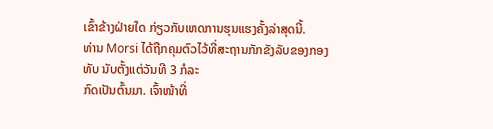ເຂົ້າຂ້າງຝ່າຍໃດ ກ່ຽວກັບເຫດການຮຸນແຮງຄັ້ງລ່າສຸດນີ້.
ທ່ານ Morsi ໄດ້ຖືກຄຸມຕົວໄວ້ທີ່ສະຖານກັກຂັງລັບຂອງກອງທັບ ນັບຕັ້ງແຕ່ວັນທີ 3 ກໍລະ
ກົດເປັນຕົ້ນມາ. ເຈົ້າໜ້າທີ່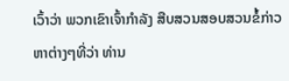ເວົ້າວ່າ ພວກເຂົາເຈົ້າກໍາລັງ ສືບສວນສອບສວນຂໍ້ກ່າວຫາຕ່າງໆທີ່ວ່າ ທ່ານ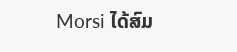Morsi ໄດ້ສົມ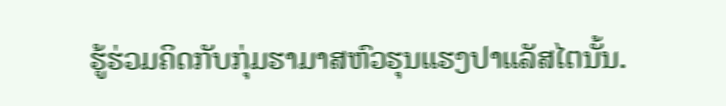ຮູ້ຮ່ວມຄິດກັບກຸ່ມຮາມາສຫົວຮຸນແຮງປາແລັສໄຕນັ້ນ.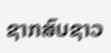ຊາກສົບຊາວ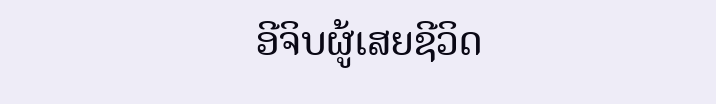ອີຈິບຜູ້ເສຍຊີວິດ